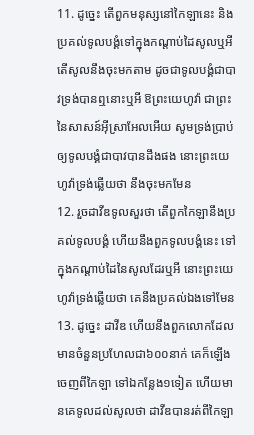11. ដូច្នេះ តើពួកមនុស្សនៅកៃឡានេះ និងប្រគល់ទូលបង្គំទៅក្នុងកណ្តាប់ដៃសូលឬអី តើសូលនឹងចុះមកតាម ដូចជាទូលបង្គំជាបាវទ្រង់បានឮនោះឬអី ឱព្រះយេហូវ៉ា ជាព្រះនៃសាសន៍អ៊ីស្រាអែលអើយ សូមទ្រង់ប្រាប់ឲ្យទូលបង្គំជាបាវបានដឹងផង នោះព្រះយេហូវ៉ាទ្រង់ឆ្លើយថា នឹងចុះមកមែន
12. រួចដាវីឌទូលសួរថា តើពួកកៃឡានឹងប្រគល់ទូលបង្គំ ហើយនឹងពួកទូលបង្គំនេះ ទៅក្នុងកណ្តាប់ដៃនៃសូលដែរឬអី នោះព្រះយេហូវ៉ាទ្រង់ឆ្លើយថា គេនឹងប្រគល់ឯងទៅមែន
13. ដូច្នេះ ដាវីឌ ហើយនឹងពួកលោកដែលមានចំនួនប្រហែលជា៦០០នាក់ គេក៏ឡើងចេញពីកៃឡា ទៅឯកន្លែង១ទៀត ហើយមានគេទូលដល់សូលថា ដាវីឌបានរត់ពីកៃឡា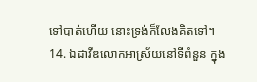ទៅបាត់ហើយ នោះទ្រង់ក៏លែងគិតទៅ។
14. ឯដាវីឌលោកអាស្រ័យនៅទីពំនួន ក្នុង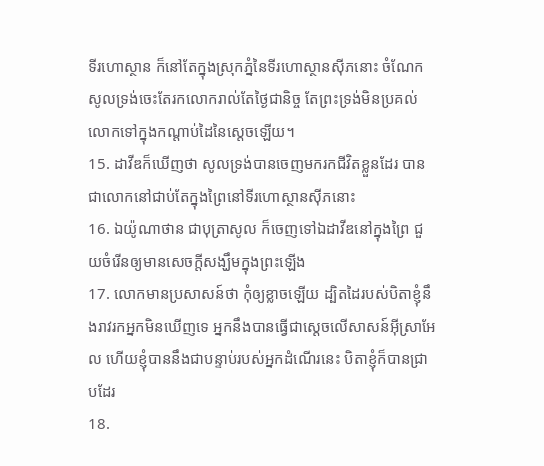ទីរហោស្ថាន ក៏នៅតែក្នុងស្រុកភ្នំនៃទីរហោស្ថានស៊ីភនោះ ចំណែកសូលទ្រង់ចេះតែរកលោករាល់តែថ្ងៃជានិច្ច តែព្រះទ្រង់មិនប្រគល់លោកទៅក្នុងកណ្តាប់ដៃនៃស្តេចឡើយ។
15. ដាវីឌក៏ឃើញថា សូលទ្រង់បានចេញមករកជីវិតខ្លួនដែរ បានជាលោកនៅជាប់តែក្នុងព្រៃនៅទីរហោស្ថានស៊ីភនោះ
16. ឯយ៉ូណាថាន ជាបុត្រាសូល ក៏ចេញទៅឯដាវីឌនៅក្នុងព្រៃ ជួយចំរើនឲ្យមានសេចក្តីសង្ឃឹមក្នុងព្រះឡើង
17. លោកមានប្រសាសន៍ថា កុំឲ្យខ្លាចឡើយ ដ្បិតដៃរបស់បិតាខ្ញុំនឹងរាវរកអ្នកមិនឃើញទេ អ្នកនឹងបានធ្វើជាស្តេចលើសាសន៍អ៊ីស្រាអែល ហើយខ្ញុំបាននឹងជាបន្ទាប់របស់អ្នកដំណើរនេះ បិតាខ្ញុំក៏បានជ្រាបដែរ
18.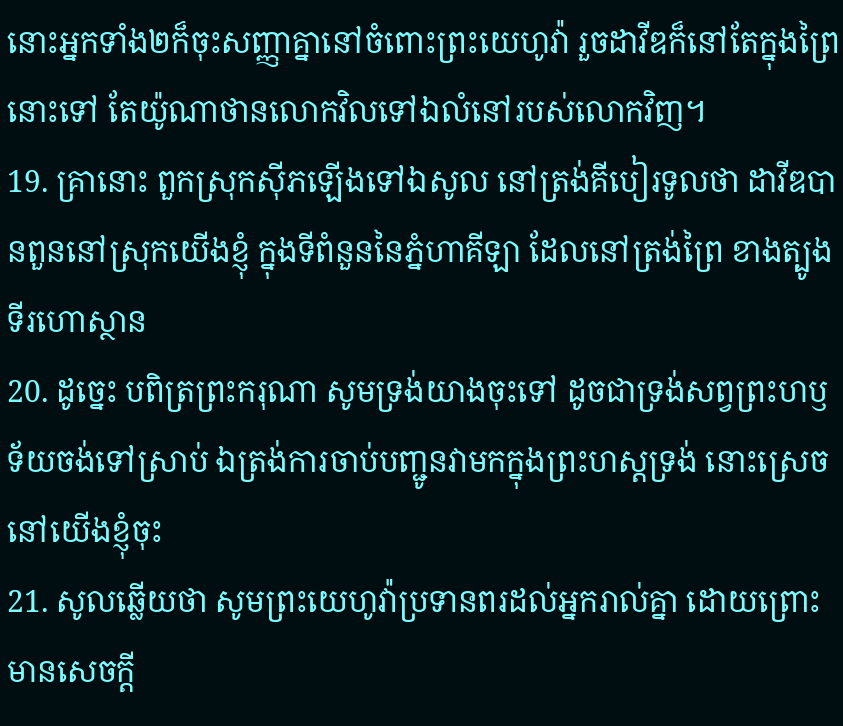នោះអ្នកទាំង២ក៏ចុះសញ្ញាគ្នានៅចំពោះព្រះយេហូវ៉ា រួចដាវីឌក៏នៅតែក្នុងព្រៃនោះទៅ តែយ៉ូណាថានលោកវិលទៅឯលំនៅរបស់លោកវិញ។
19. គ្រានោះ ពួកស្រុកស៊ីភឡើងទៅឯសូល នៅត្រង់គីបៀរទូលថា ដាវីឌបានពួននៅស្រុកយើងខ្ញុំ ក្នុងទីពំនួននៃភ្នំហាគីឡា ដែលនៅត្រង់ព្រៃ ខាងត្បូងទីរហោស្ថាន
20. ដូច្នេះ បពិត្រព្រះករុណា សូមទ្រង់យាងចុះទៅ ដូចជាទ្រង់សព្វព្រះហឫទ័យចង់ទៅស្រាប់ ឯត្រង់ការចាប់បញ្ជូនវាមកក្នុងព្រះហស្តទ្រង់ នោះស្រេចនៅយើងខ្ញុំចុះ
21. សូលឆ្លើយថា សូមព្រះយេហូវ៉ាប្រទានពរដល់អ្នករាល់គ្នា ដោយព្រោះមានសេចក្តី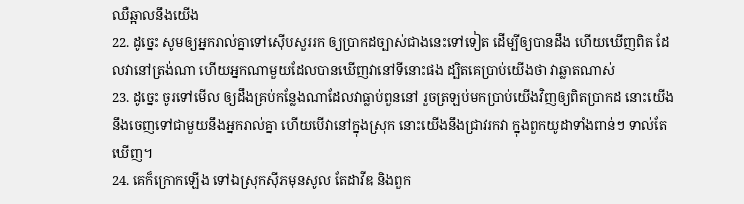ឈឺឆ្អាលនឹងយើង
22. ដូច្នេះ សូមឲ្យអ្នករាល់គ្នាទៅស៊ើបសួររក ឲ្យប្រាកដច្បាស់ជាងនេះទៅទៀត ដើម្បីឲ្យបានដឹង ហើយឃើញពិត ដែលវានៅត្រង់ណា ហើយអ្នកណាមួយដែលបានឃើញវានៅទីនោះផង ដ្បិតគេប្រាប់យើងថា វាឆ្លាតណាស់
23. ដូច្នេះ ចូរទៅមើល ឲ្យដឹងគ្រប់កន្លែងណាដែលវាធ្លាប់ពួននៅ រួចត្រឡប់មកប្រាប់យើងវិញឲ្យពិតប្រាកដ នោះយើងនឹងចេញទៅជាមួយនឹងអ្នករាល់គ្នា ហើយបើវានៅក្នុងស្រុក នោះយើងនឹងជ្រាវរកវា ក្នុងពួកយូដាទាំងពាន់ៗ ទាល់តែឃើញ។
24. គេក៏ក្រោកឡើង ទៅឯស្រុកស៊ីភមុនសូល តែដាវីឌ និងពួក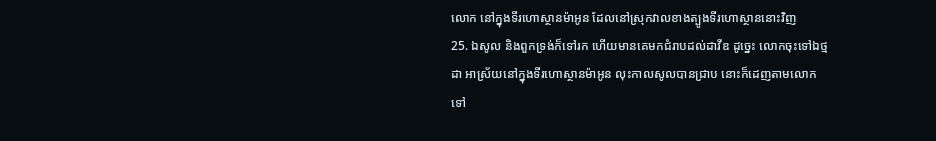លោក នៅក្នុងទីរហោស្ថានម៉ាអូន ដែលនៅស្រុកវាលខាងត្បូងទីរហោស្ថាននោះវិញ
25. ឯសូល និងពួកទ្រង់ក៏ទៅរក ហើយមានគេមកជំរាបដល់ដាវីឌ ដូច្នេះ លោកចុះទៅឯថ្មដា អាស្រ័យនៅក្នុងទីរហោស្ថានម៉ាអូន លុះកាលសូលបានជ្រាប នោះក៏ដេញតាមលោក ទៅ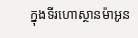ក្នុងទីរហោស្ថានម៉ាអូន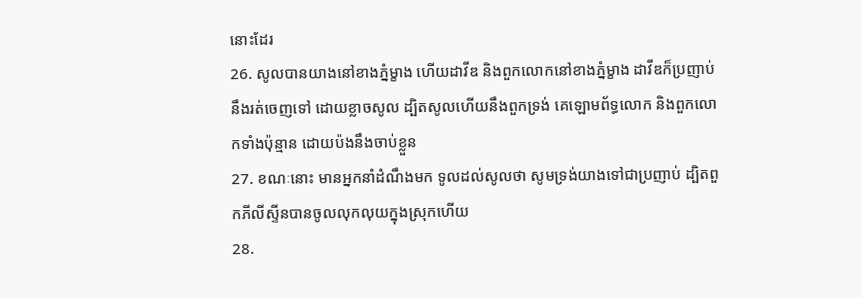នោះដែរ
26. សូលបានយាងនៅខាងភ្នំម្ខាង ហើយដាវីឌ និងពួកលោកនៅខាងភ្នំម្ខាង ដាវីឌក៏ប្រញាប់នឹងរត់ចេញទៅ ដោយខ្លាចសូល ដ្បិតសូលហើយនឹងពួកទ្រង់ គេឡោមព័ទ្ធលោក និងពួកលោកទាំងប៉ុន្មាន ដោយប៉ងនឹងចាប់ខ្លួន
27. ខណៈនោះ មានអ្នកនាំដំណឹងមក ទូលដល់សូលថា សូមទ្រង់យាងទៅជាប្រញាប់ ដ្បិតពួកភីលីស្ទីនបានចូលលុកលុយក្នុងស្រុកហើយ
28.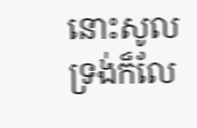នោះសូលទ្រង់ក៏លែ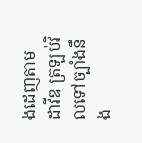ងដេញតាមដាវីឌ ត្រឡប់វិលទៅច្បាំងនឹង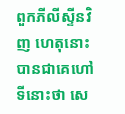ពួកភីលីស្ទីនវិញ ហេតុនោះបានជាគេហៅទីនោះថា សេ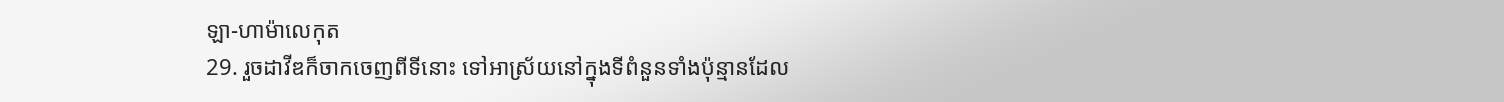ឡា-ហាម៉ាលេកុត
29. រួចដាវីឌក៏ចាកចេញពីទីនោះ ទៅអាស្រ័យនៅក្នុងទីពំនួនទាំងប៉ុន្មានដែល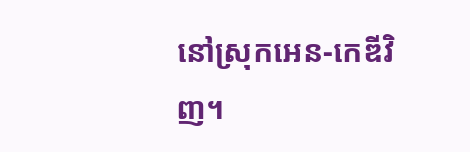នៅស្រុកអេន-កេឌីវិញ។